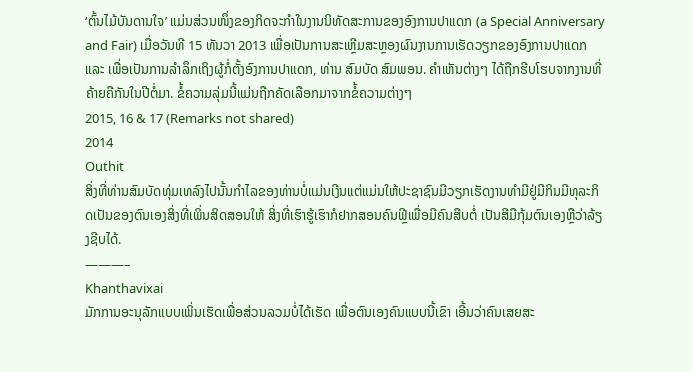‘ຕົ້ນໄມ້ບັນດານໃຈ’ ແມ່ນສ່ວນໜຶ່ງຂອງກິດຈະກຳໃນງານນິທັດສະການຂອງອົງການປາແດກ (a Special Anniversary and Fair) ເມື່ອວັນທີ 15 ທັນວາ 2013 ເພື່ອເປັນການສະເຫຼີມສະຫຼອງຜົນງານການເຮັດວຽກຂອງອົງການປາແດກ ແລະ ເພື່ອເປັນການລຳລຶກເຖິງຜູ້ກໍ່ຕັ້ງອົງການປາແດກ, ທ່ານ ສົມບັດ ສົມພອນ. ຄຳເຫັນຕ່າງໆ ໄດ້ຖືກຮີບໂຮບຈາກງານທີ່ຄ້າຍຄືກັນໃນປີຕໍ່ມາ. ຂໍ້ຄວາມລຸ່ມນີ້ແມ່ນຖືກຄັດເລືອກມາຈາກຂໍ້ຄວາມຕ່າງໆ
2015, 16 & 17 (Remarks not shared)
2014
Outhit
ສິ່ງທີ່ທ່ານສົມບັດທຸ່ມເທລົງໄປນັ້ນກຳໄລຂອງທ່ານບໍ່ແມ່ນເງີນແຕ່ແມ່ນໃຫ້ປະຊາຊົນມີວຽກເຮັດງານທຳມີຢູ່ມີກິນມີທຸລະກິດເປັນຂອງຕົນເອງສິ່ງທີ່ເພິ່ນສິດສອນໃຫ້ ສິ່ງທີ່ເຮົາຮູ້ເຮົາກໍຢາກສອນຄົນຟຼີເພື່ອມີຄົນສືບຕໍ່ ເປັນສີມືກຸ້ມຕົນເອງຫຼືວ່າລ້ຽງຊີບໄດ້.
———–
Khanthavixai
ມັກການອະນຸລັກແບບເພິ່ນເຮັດເພື່ອສ່ວນລວມບໍ່ໄດ້ເຮັດ ເພື່ອຕົນເອງຄົນແບບນີ້ເຂົາ ເອີ້ນວ່າຄົນເສຍສະ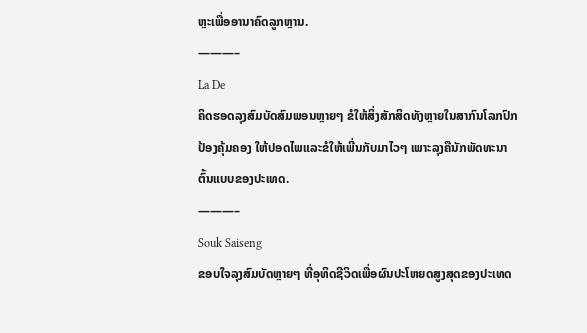ຫຼະເພື່ອອານາຄົດລູກຫຼານ.
———–
La De
ຄິດຮອດລຸງສົມບັດສົມພອນຫຼາຍໆ ຂໍໃຫ້ສິ່ງສັກສິດທັງຫຼາຍໃນສາກົນໂລກປົກປ້ອງຄຸ້ມຄອງ ໃຫ້ປອດໄພແລະຂໍໃຫ້ເພີ່ນກັບມາໄວໆ ເພາະລຸງຄືນັກພັດທະນາຕົ້ນແບບຂອງປະເທດ.
———–
Souk Saiseng
ຂອບໃຈລຸງສົມບັດຫຼາຍໆ ທີ່ອຸທິດຊີວິດເພື່ອຜົນປະໂຫຍດສູງສຸດຂອງປະເທດ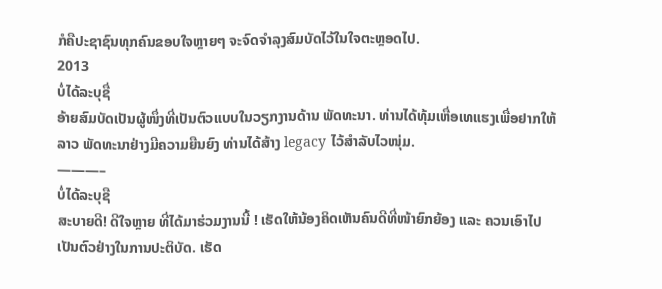ກໍຄືປະຊາຊົນທຸກຄົນຂອບໃຈຫຼາຍໆ ຈະຈົດຈຳລຸງສົມບັດໄວ້ໃນໃຈຕະຫຼອດໄປ.
2013
ບໍ່ໄດ້ລະບຸຊື່
ອ້າຍສົມບັດເປັນຜູ້ໜຶ່ງທີ່ເປັນຕົວແບບໃນວຽກງານດ້ານ ພັດທະນາ. ທ່ານໄດ້ທຸ້ມເຫື່ອເທແຮງເພື່ອຢາກໃຫ້ລາວ ພັດທະນາຢ່າງມີຄວາມຍືນຍົງ ທ່ານໄດ້ສ້າງ legacy ໄວ້ສຳລັບໄວໜຸ່ມ.
———–
ບໍ່ໄດ້ລະບຸຊື
ສະບາຍດີ! ດີໃຈຫຼາຍ ທີ່ໄດ້ມາຮ່ວມງານນີ້ ! ເຮັດໃຫ້ນ້ອງຄິດເຫັນຄົນດີທີ່ໜ້າຍົກຍ້ອງ ແລະ ຄວນເອົາໄປເປັນຕົວຢ່າງໃນການປະຕິບັດ. ເຮັດ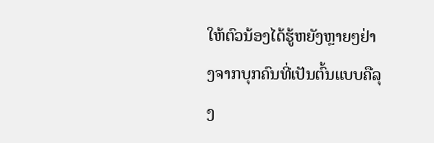ໃຫ້ຕົວນ້ອງໄດ້ຮູ້ຫຍັງຫຼາຍໆຢ່າງຈາກບຸກຄົນທີ່ເປັນຕົ້ນແບບຄືລຸງ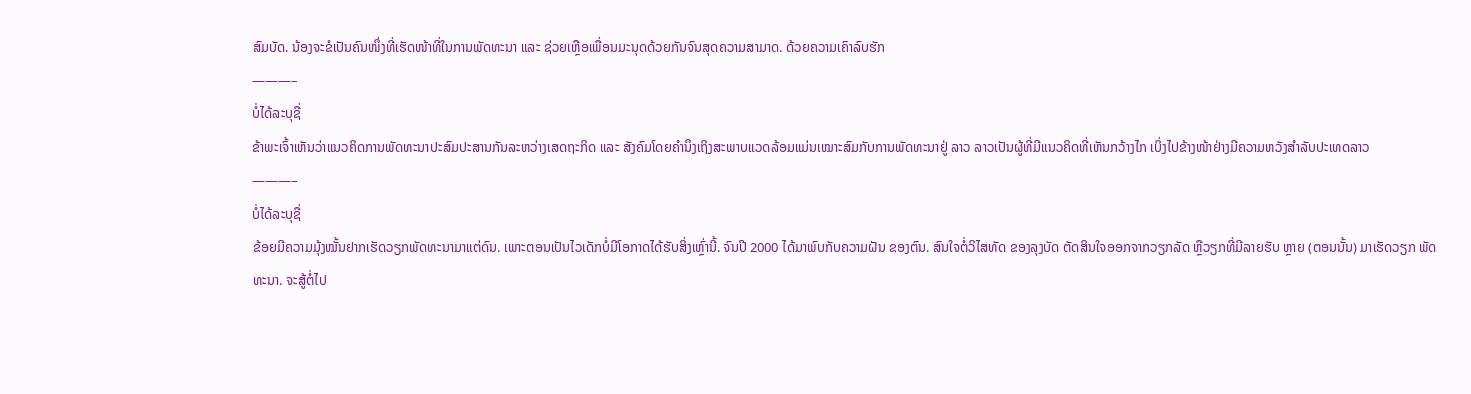ສົມບັດ. ນ້ອງຈະຂໍເປັນຄົນໜຶ່ງທີ່ເຮັດໜ້າທີ່ໃນການພັດທະນາ ແລະ ຊ່ວຍເຫຼືອເພື່ອນມະນຸດດ້ວຍກັນຈົນສຸດຄວາມສາມາດ. ດ້ວຍຄວາມເຄົາລົບຮັກ
———–
ບໍ່ໄດ້ລະບຸຊື່
ຂ້າພະເຈົ້າເຫັນວ່າແນວຄິດການພັດທະນາປະສົມປະສານກັນລະຫວ່າງເສດຖະກິດ ແລະ ສັງຄົມໂດຍຄຳນຶງເຖິງສະພາບແວດລ້ອມແມ່ນເໝາະສົມກັບການພັດທະນາຢູ່ ລາວ ລາວເປັນຜູ້ທີ່ມີແນວຄິດທີ່ເຫັນກວ້າງໄກ ເບິ່ງໄປຂ້າງໜ້າຢ່າງມີຄວາມຫວັງສຳລັບປະເທດລາວ
———–
ບໍ່ໄດ້ລະບຸຊື່
ຂ້ອຍມີຄວາມມຸ້ງໝັ້ນຢາກເຮັດວຽກພັດທະນາມາແຕ່ດົນ. ເພາະຕອນເປັນໄວເດັກບໍ່ມີໂອກາດໄດ້ຮັບສິ່ງເຫຼົ່ານີ້. ຈົນປີ 2000 ໄດ້ມາພົບກັບຄວາມຝັນ ຂອງຕົນ. ສົນໃຈຕໍ່ວິໄສທັດ ຂອງລຸງບັດ ຕັດສິນໃຈອອກຈາກວຽກລັດ ຫຼືວຽກທີ່ມີລາຍຮັບ ຫຼາຍ (ຕອນນັ້ນ) ມາເຮັດວຽກ ພັດທະນາ. ຈະສູ້ຕໍ່ໄປ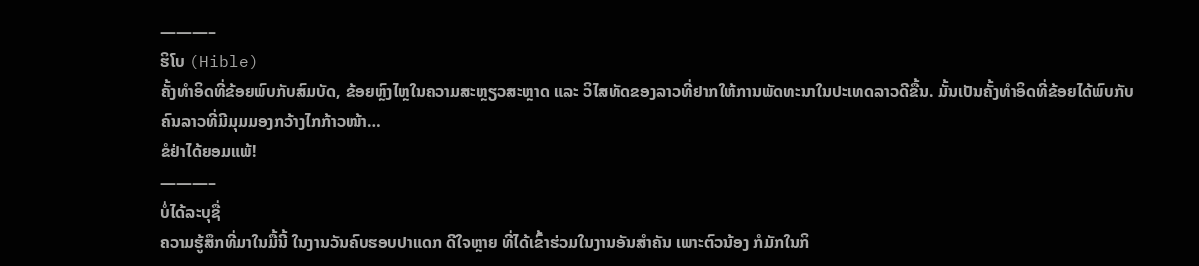———–
ຮິໂບ (Hible)
ຄັ້ງທຳອິດທີ່ຂ້ອຍພົບກັບສົມບັດ, ຂ້ອຍຫຼົງໄຫຼໃນຄວາມສະຫຼຽວສະຫຼາດ ແລະ ວິໄສທັດຂອງລາວທີ່ຢາກໃຫ້ການພັດທະນາໃນປະເທດລາວດີຂື້ນ. ມັ້ນເປັນຄັ້ງທຳອິດທີ່ຂ້ອຍໄດ້ພົບກັບຄົນລາວທີ່ມີມຸມມອງກວ້າງໄກກ້າວໜ້າ…
ຂໍຢ່າໄດ້ຍອມແພ້!
———–
ບໍ່ໄດ້ລະບຸຊື່
ຄວາມຮູ້ສຶກທີ່ມາໃນມື້ນີ້ ໃນງານວັນຄົບຮອບປາແດກ ດີໃຈຫຼາຍ ທີ່ໄດ້ເຂົ້າຮ່ວມໃນງານອັນສຳຄັນ ເພາະຕົວນ້ອງ ກໍມັກໃນກິ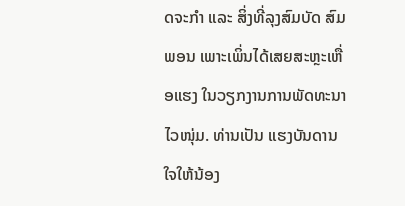ດຈະກຳ ແລະ ສິ່ງທີ່ລຸງສົມບັດ ສົມພອນ ເພາະເພິ່ນໄດ້ເສຍສະຫຼະເຫື່ອແຮງ ໃນວຽກງານການພັດທະນາ ໄວໜຸ່ມ. ທ່ານເປັນ ແຮງບັນດານໃຈໃຫ້ນ້ອງ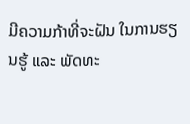ມີຄວາມກ້າທີ່ຈະຝັນ ໃນການຮຽນຮູ້ ແລະ ພັດທະ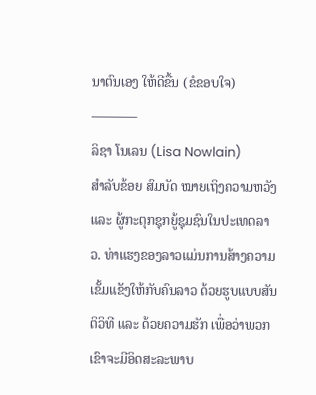ນາຕົນເອງ ໃຫ້ດີຂື້ນ (ຂໍຂອບໃຈ)
———–
ລິຊາ ໂນເລນ (Lisa Nowlain)
ສຳລັບຂ້ອຍ ສົມບັດ ໝາຍເຖິງຄວາມຫວັງ ແລະ ຜູ້ກະຕຸກຊຸກຍູ້ຊຸມຊົນໃນປະເທດລາວ. ທ່າແຮງຂອງລາວແມ່ນການສ້າງຄວາມເຂັ້ມແຂັງໃຫ້ກັບຄົນລາວ ດ້ວຍຮູບແບບສັນຕິວິທີ ແລະ ດ້ວຍຄວາມຮັກ ເພື່ອວ່າພວກເຂົາຈະມີອິດສະລະພາບ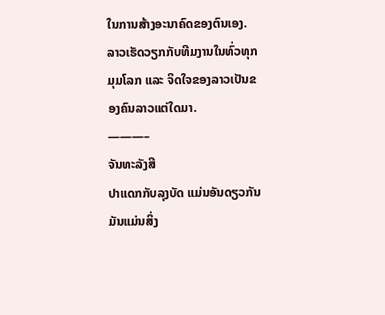ໃນການສ້າງອະນາຄົດຂອງຕົນເອງ. ລາວເຮັດວຽກກັບທີມງານໃນທົ່ວທຸກມຸມໂລກ ແລະ ຈິດໃຈຂອງລາວເປັນຂອງຄົນລາວແຕ່ໃດມາ.
———–
ຈັນທະລັງສີ
ປາແດກກັບລຸງບັດ ແມ່ນອັນດຽວກັນ ມັນແມ່ນສິ່ງ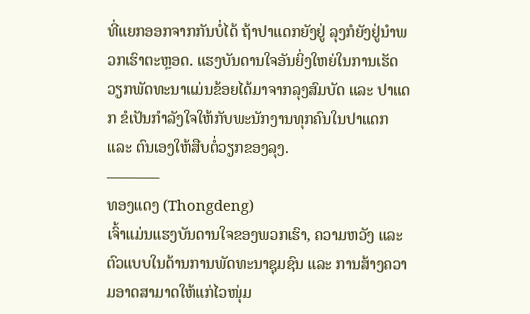ທີ່ແຍກອອກຈາກກັນບໍ່ໄດ້ ຖ້າປາແດກຍັງຢູ່ ລຸງກໍຍັງຢູ່ນຳພວກເຮົາຕະຫຼອດ. ແຮງບັນດານໃຈອັນຍິ່ງໃຫຍ່ໃນການເຮັດວຽກພັດທະນາແມ່ນຂ້ອຍໄດ້ມາຈາກລຸງສົມບັດ ແລະ ປາແດກ ຂໍເປັນກຳລັງໃຈໃຫ້ກັບພະນັກງານທຸກຄົນໃນປາແດກ ແລະ ຕົນເອງໃຫ້ສືບຕໍ່ວຽກຂອງລຸງ.
———–
ທອງແດງ (Thongdeng)
ເຈົ້າແມ່ນແຮງບັນດານໃຈຂອງພວກເຮົາ, ຄວາມຫວັງ ແລະ ຕົວແບບໃນດ້ານການພັດທະນາຊຸມຊົນ ແລະ ການສ້າງຄວາມອາດສາມາດໃຫ້ແກ່ໄວໜຸ່ມ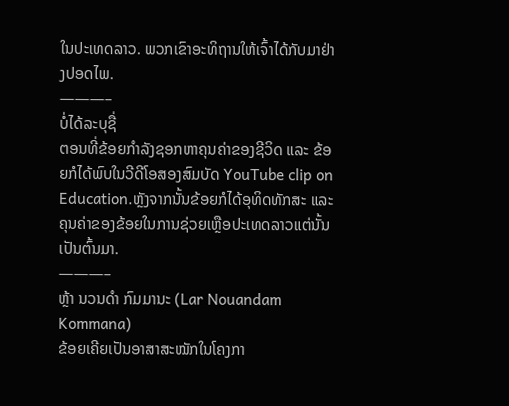ໃນປະເທດລາວ. ພວກເຂົາອະທິຖານໃຫ້ເຈົ້າໄດ້ກັບມາຢ່າງປອດໄພ.
———–
ບໍ່ໄດ້ລະບຸຊື່
ຕອນທີ່ຂ້ອຍກໍາລັງຊອກຫາຄຸນຄ່າຂອງຊີວິດ ແລະ ຂ້ອຍກໍໄດ້ພົບໃນວີດີໂອສອງສົມບັດ YouTube clip on Education.ຫຼັງຈາກນັ້ນຂ້ອຍກໍໄດ້ອຸທິດທັກສະ ແລະ ຄຸນຄ່າຂອງຂ້ອຍໃນການຊ່ວຍເຫຼືອປະເທດລາວແຕ່ນັ້ນເປັນຕົ້ນມາ.
———–
ຫຼ້າ ນວນດຳ ກົມມານະ (Lar Nouandam Kommana)
ຂ້ອຍເຄີຍເປັນອາສາສະໝັກໃນໂຄງກາ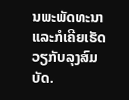ນພະພັດທະນາ ແລະກໍເຄີຍເຮັດວຽກັບລຸງສົມບັດ.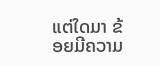ແຕ່ໃດມາ ຂ້ອຍມີຄວາມ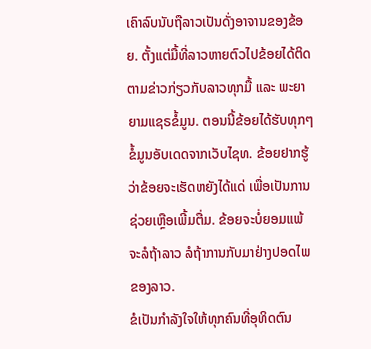ເຄົາລົບນັບຖືລາວເປັນດັ່ງອາຈານຂອງຂ້ອຍ. ຕັ້ງແຕ່ມື້ທີ່ລາວຫາຍຕົວໄປຂ້ອຍໄດ້ຕິດຕາມຂ່າວກ່ຽວກັບລາວທຸກມື້ ແລະ ພະຍາຍາມແຊຣຂໍ້ມູນ. ຕອນນີ້ຂ້ອຍໄດ້ຮັບທຸກໆ ຂໍ້ມູນອັບເດດຈາກເວັບໄຊທ. ຂ້ອຍຢາກຮູ້ວ່າຂ້ອຍຈະເຮັດຫຍັງໄດ້ແດ່ ເພື່ອເປັນການຊ່ວຍເຫຼືອເພີ້ມຕື່ມ. ຂ້ອຍຈະບໍ່ຍອມແພ້ ຈະລໍຖ້າລາວ ລໍຖ້າການກັບມາຢ່າງປອດໄພຂອງລາວ.
ຂໍເປັນກຳລັງໃຈໃຫ້ທຸກຄົນທີ່ອຸທິດຕົນ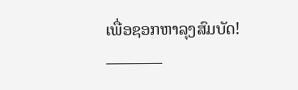ເພື່ອຊອກຫາລຸງສົມບັດ!
———–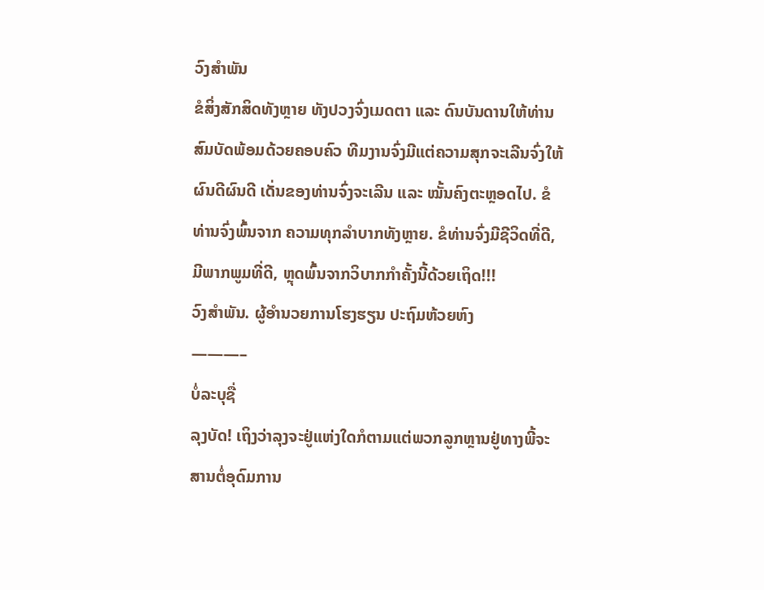ວົງສຳພັນ
ຂໍສິ່ງສັກສິດທັງຫຼາຍ ທັງປວງຈົ່ງເມດຕາ ແລະ ດົນບັນດານໃຫ້ທ່ານສົມບັດພ້ອມດ້ວຍຄອບຄົວ ທີມງານຈົ່ງມີແຕ່ຄວາມສຸກຈະເລີນຈົ່ງໃຫ້ຜົນດີຜົນດີ ເດັ່ນຂອງທ່ານຈົ່ງຈະເລີນ ແລະ ໝັ້ນຄົງຕະຫຼອດໄປ. ຂໍທ່ານຈົ່ງພົ້ນຈາກ ຄວາມທຸກລຳບາກທັງຫຼາຍ. ຂໍທ່ານຈົ່ງມີຊີວິດທີ່ດີ, ມີພາກພູມທີ່ດີ, ຫຼຸດພົ້ນຈາກວິບາກກຳຄັ້ງນີ້ດ້ວຍເຖິດ!!!
ວົງສຳພັນ. ຜູ້ອຳນວຍການໂຮງຮຽນ ປະຖົມຫ້ວຍຫົງ
———–
ບໍ່ລະບຸຊື່
ລຸງບັດ! ເຖິງວ່າລຸງຈະຢູ່ແຫ່ງໃດກໍຕາມແຕ່ພວກລູກຫຼານຢູ່ທາງພີ້ຈະສານຕໍ່ອຸດົມການ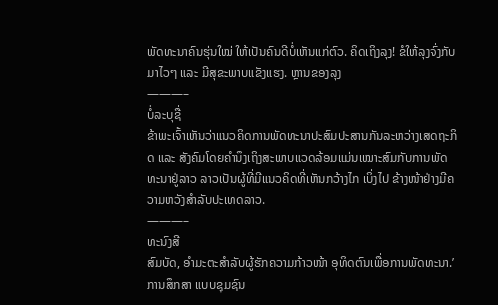ພັດທະນາຄົນຮຸ່ນໃໝ່ ໃຫ້ເປັນຄົນດີບໍ່ເຫັນແກ່ຕົວ. ຄິດເຖິງລຸງ! ຂໍໃຫ້ລຸງຈົ່ງກັບມາໄວໆ ແລະ ມີສຸຂະພາບແຂັງແຮງ. ຫຼານຂອງລຸງ
———–
ບໍ່ລະບຸຊື່
ຂ້າພະເຈົ້າເຫັນວ່າແນວຄິດການພັດທະນາປະສົມປະສານກັນລະຫວ່າງເສດຖະກິດ ແລະ ສັງຄົມໂດຍຄຳນຶງເຖິງສະພາບແວດລ້ອມແມ່ນເໝາະສົມກັບການພັດທະນາຢູ່ລາວ ລາວເປັນຜູ້ທີ່ມີແນວຄິດທີ່ເຫັນກວ້າງໄກ ເບິ່ງໄປ ຂ້າງໜ້າຢ່າງມີຄວາມຫວັງສຳລັບປະເທດລາວ.
———–
ທະນົງສີ
ສົມບັດ, ອຳມະຕະສຳລັບຜູ້ຮັກຄວາມກ້າວໜ້າ ອຸທິດຕົນເພື່ອການພັດທະນາ.’ການສຶກສາ ແບບຊຸມຊົນ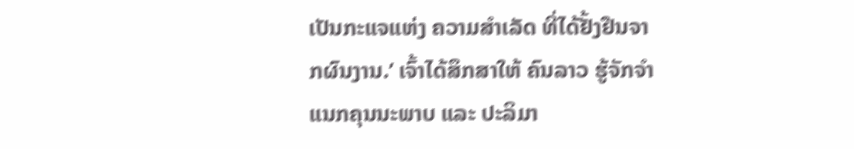ເປັນກະແຈແຫ່ງ ຄວາມສຳເລັດ ທີ່ໄດ້ຢັ້ງຢືນຈາກຜົນງານ.’ ເຈົ້າໄດ້ສຶກສາໃຫ້ ຄົນລາວ ຮູ້ຈັກຈຳແນກຄຸນນະພາບ ແລະ ປະລິມາ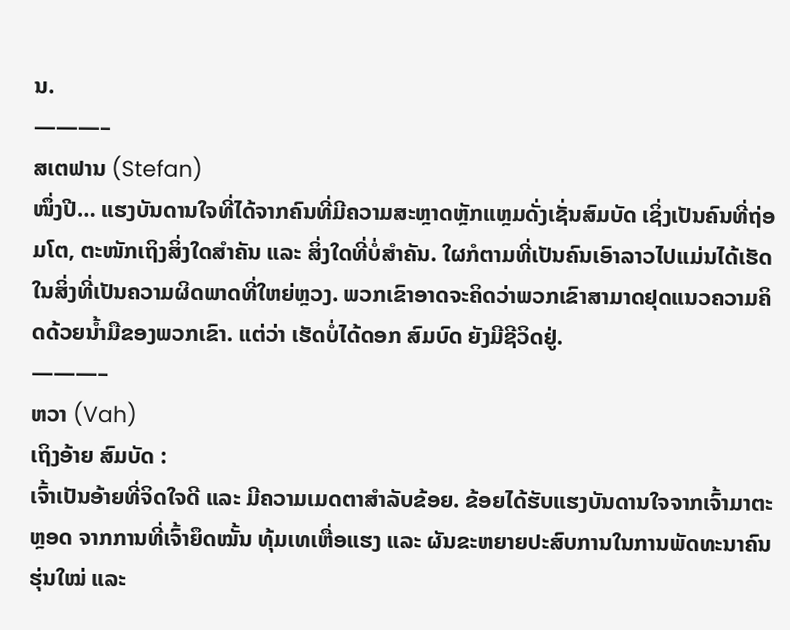ນ.
———–
ສເຕຟານ (Stefan)
ໜຶ່ງປີ… ແຮງບັນດານໃຈທີ່ໄດ້ຈາກຄົນທີ່ມີຄວາມສະຫຼາດຫຼັກແຫຼມດັ່ງເຊັ່ນສົມບັດ ເຊິ່ງເປັນຄົນທີ່ຖ່ອມໂຕ, ຕະໜັກເຖິງສິ່ງໃດສຳຄັນ ແລະ ສິ່ງໃດທີ່ບໍ່ສຳຄັນ. ໃຜກໍຕາມທີ່ເປັນຄົນເອົາລາວໄປແມ່ນໄດ້ເຮັດໃນສິ່ງທີ່ເປັນຄວາມຜິດພາດທີ່ໃຫຍ່ຫຼວງ. ພວກເຂົາອາດຈະຄິດວ່າພວກເຂົາສາມາດຢຸດແນວຄວາມຄິດດ້ວຍນ້ຳມືຂອງພວກເຂົາ. ແຕ່ວ່າ ເຮັດບໍ່ໄດ້ດອກ ສົມບົດ ຍັງມີຊີວິດຢູ່.
———–
ຫວາ (Vah)
ເຖິງອ້າຍ ສົມບັດ :
ເຈົ້າເປັນອ້າຍທີ່ຈິດໃຈດີ ແລະ ມີຄວາມເມດຕາສຳລັບຂ້ອຍ. ຂ້ອຍໄດ້ຮັບແຮງບັນດານໃຈຈາກເຈົ້າມາຕະຫຼອດ ຈາກການທີ່ເຈົ້າຍຶດໝັ້ນ ທຸ້ມເທເຫື່ອແຮງ ແລະ ຜັນຂະຫຍາຍປະສົບການໃນການພັດທະນາຄົນຮຸ່ນໃໝ່ ແລະ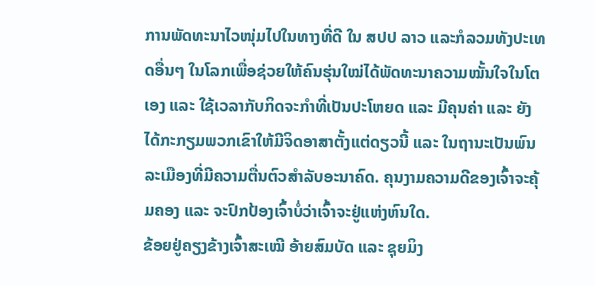ການພັດທະນາໄວໜຸ່ມໄປໃນທາງທີ່ດີ ໃນ ສປປ ລາວ ແລະກໍລວມທັງປະເທດອື່ນໆ ໃນໂລກເພື່ອຊ່ວຍໃຫ້ຄົນຮຸ່ນໃໝ່ໄດ້ພັດທະນາຄວາມໝັ້ນໃຈໃນໂຕເອງ ແລະ ໃຊ້ເວລາກັບກິດຈະກຳທີ່ເປັນປະໂຫຍດ ແລະ ມີຄຸນຄ່າ ແລະ ຍັງໄດ້ກະກຽມພວກເຂົາໃຫ້ມີຈິດອາສາຕັ້ງແຕ່ດຽວນີ້ ແລະ ໃນຖານະເປັນພົນລະເມືອງທີ່ມີຄວາມຕື່ນຕົວສຳລັບອະນາຄົດ. ຄຸນງາມຄວາມດີຂອງເຈົ້າຈະຄຸ້ມຄອງ ແລະ ຈະປົກປ້ອງເຈົ້າບໍ່ວ່າເຈົ້າຈະຢູ່ແຫ່ງຫົນໃດ.
ຂ້ອຍຢູ່ຄຽງຂ້າງເຈົ້າສະເໝີ ອ້າຍສົມບັດ ແລະ ຊຸຍມິງ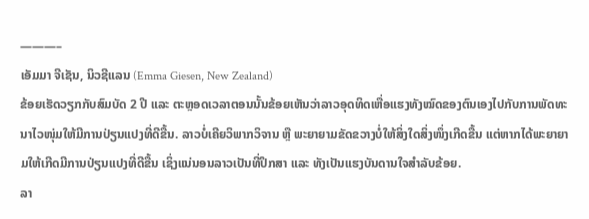———–
ເອັມມາ ຈີເຊັນ, ນິວຊີແລນ (Emma Giesen, New Zealand)
ຂ້ອຍເຮັດວຽກກັບສົມບັດ 2 ປີ ແລະ ຕະຫຼອດເວລາຕອນນັ້ນຂ້ອຍເຫັນວ່າລາວອຸດທິດເຫື່ອແຮງທັງໝົດຂອງຕົນເອງໄປກັບການພັດທະນາໄວໜຸ່ມໃຫ້ມີການປ່ຽນແປງທີ່ດີຂື້ນ. ລາວບໍ່ເຄີຍວິພາກວິຈານ ຫຼື ພະຍາຍາມຂັດຂວາງບໍ່ໃຫ້ສິ່ງໃດສິ່ງໜຶ່ງເກີດຂື້ນ ແຕ່ຫາກໄດ້ພະຍາຍາມໃຫ້ເກີດມີການປ່ຽນແປງທີ່ດີຂື້ນ ເຊິ່ງແນ່ນອນລາວເປັນທີ່ປຶກສາ ແລະ ທັງເປັນແຮງບັນດານໃຈສຳລັບຂ້ອຍ.
ລາ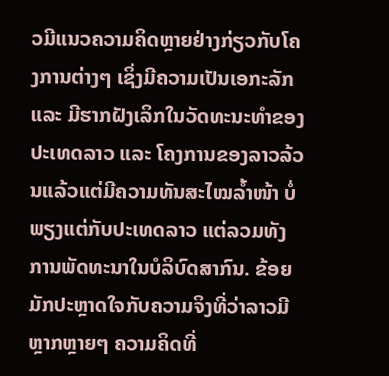ວມີແນວຄວາມຄິດຫຼາຍຢ່າງກ່ຽວກັບໂຄງການຕ່າງໆ ເຊິ່ງມີຄວາມເປັນເອກະລັກ ແລະ ມີຮາກຝັງເລິກໃນວັດທະນະທຳຂອງປະເທດລາວ ແລະ ໂຄງການຂອງລາວລ້ວນແລ້ວແຕ່ມີຄວາມທັນສະໄໝລ້ຳໜ້າ ບໍ່ພຽງແຕ່ກັບປະເທດລາວ ແຕ່ລວມທັງການພັດທະນາໃນບໍລິບົດສາກົນ. ຂ້ອຍມັກປະຫຼາດໃຈກັບຄວາມຈິງທີ່ວ່າລາວມີຫຼາກຫຼາຍໆ ຄວາມຄິດທີ່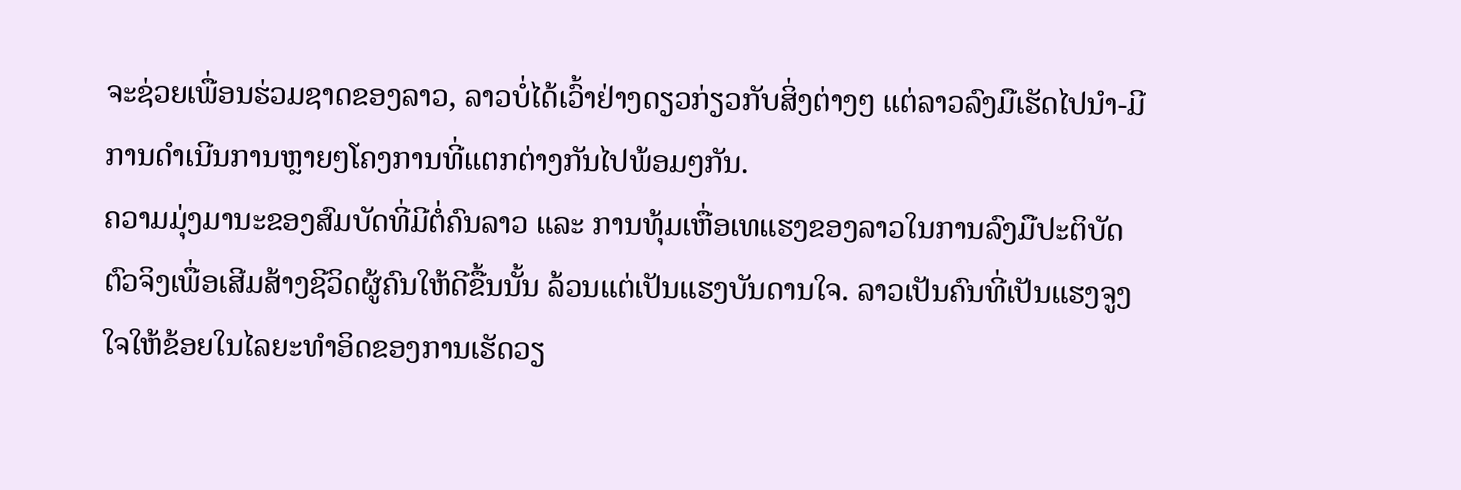ຈະຊ່ວຍເພື່ອນຮ່ວມຊາດຂອງລາວ, ລາວບໍ່ໄດ້ເວົ້າຢ່າງດຽວກ່ຽວກັບສິ່ງຕ່າງໆ ແຕ່ລາວລົງມືເຮັດໄປນຳ-ມີການດຳເນີນການຫຼາຍໆໂຄງການທີ່ແຕກຕ່າງກັນໄປພ້ອມໆກັນ.
ຄວາມມຸ່ງມານະຂອງສົມບັດທີ່ມີຕໍ່ຄົນລາວ ແລະ ການທຸ້ມເຫື່ອເທແຮງຂອງລາວໃນການລົງມືປະຕິບັດຕົວຈິງເພື່ອເສີມສ້າງຊີວິດຜູ້ຄົນໃຫ້ດີຂື້ນນັ້ນ ລ້ວນແຕ່ເປັນແຮງບັນດານໃຈ. ລາວເປັນຄົນທີ່ເປັນແຮງຈູງໃຈໃຫ້ຂ້ອຍໃນໄລຍະທຳອິດຂອງການເຮັດວຽ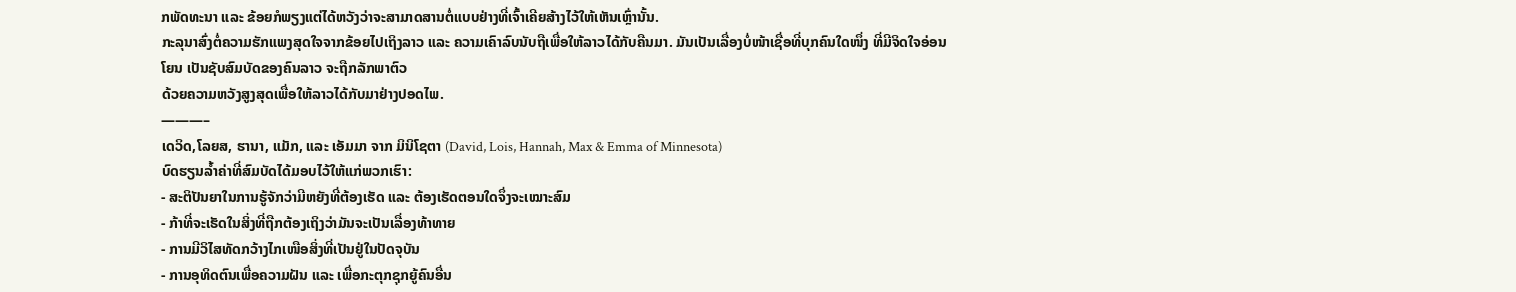ກພັດທະນາ ແລະ ຂ້ອຍກໍພຽງແຕ່ໄດ້ຫວັງວ່າຈະສາມາດສານຕໍ່ແບບຢ່າງທີ່ເຈົ້າເຄີຍສ້າງໄວ້ໃຫ້ເຫັນເຫຼົ່ານັ້ນ.
ກະລຸນາສົ່ງຕໍ່ຄວາມຮັກແພງສຸດໃຈຈາກຂ້ອຍໄປເຖິງລາວ ແລະ ຄວາມເຄົາລົບນັບຖືເພື່ອໃຫ້ລາວໄດ້ກັບຄືນມາ. ມັນເປັນເລື່ອງບໍ່ໜ້າເຊື່ອທີ່ບຸກຄົນໃດໜຶ່ງ ທີ່ມີຈິດໃຈອ່ອນໂຍນ ເປັນຊັບສົມບັດຂອງຄົນລາວ ຈະຖືກລັກພາຕົວ
ດ້ວຍຄວາມຫວັງສູງສຸດເພື່ອໃຫ້ລາວໄດ້ກັບມາຢ່າງປອດໄພ.
———–
ເດວິດ,ໂລຍສ, ຮານາ, ແມັກ, ແລະ ເອັມມາ ຈາກ ມິນິໂຊຕາ (David, Lois, Hannah, Max & Emma of Minnesota)
ບົດຮຽນລໍ້າຄ່າທີ່ສົມບັດໄດ້ມອບໄວ້ໃຫ້ແກ່ພວກເຮົາ:
- ສະຕິປັນຍາໃນການຮູ້ຈັກວ່າມີຫຍັງທີ່ຕ້ອງເຮັດ ແລະ ຕ້ອງເຮັດຕອນໃດຈຶ່ງຈະເໝາະສົມ
- ກ້າທີ່ຈະເຮັດໃນສິ່ງທີ່ຖືກຕ້ອງເຖິງວ່າມັນຈະເປັນເລື່ອງທ້າທາຍ
- ການມີວິໄສທັດກວ້າງໄກເໜືອສິ່ງທີ່ເປັນຢູ່ໃນປັດຈຸບັນ
- ການອຸທິດຕົນເພື່ອຄວາມຝັນ ແລະ ເພື່ອກະຕຸກຊຸກຍູ້ຄົນອື່ນ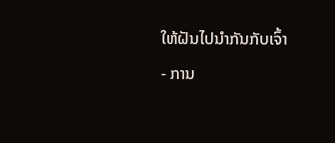ໃຫ້ຝັນໄປນຳກັນກັບເຈົ້າ
- ການ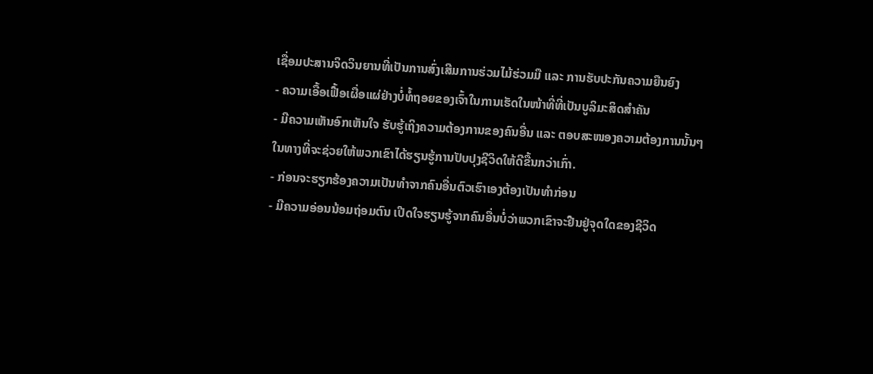ເຊື່ອມປະສານຈິດວິນຍານທີ່ເປັນການສົ່ງເສີມການຮ່ວມໄມ້ຮ່ວມມື ແລະ ການຮັບປະກັນຄວາມຍືນຍົງ
- ຄວາມເອື້ອເຟື້ອເຜື່ອແຜ່ຢ່າງບໍ່ທໍ້ຖອຍຂອງເຈົ້າໃນການເຮັດໃນໜ້າທີ່ທີ່ເປັນບູລິມະສິດສຳຄັນ
- ມີຄວາມເຫັນອົກເຫັນໃຈ ຮັບຮູ້ເຖິງຄວາມຕ້ອງການຂອງຄົນອື່ນ ແລະ ຕອບສະໜອງຄວາມຕ້ອງການນັ້ນໆ ໃນທາງທີ່ຈະຊ່ວຍໃຫ້ພວກເຂົາໄດ້ຮຽນຮູ້ການປັບປຸງຊີວິດໃຫ້ດີຂື້ນກວ່າເກົ່າ.
- ກ່ອນຈະຮຽກຮ້ອງຄວາມເປັນທຳຈາກຄົນອື່ນຕົວເຮົາເອງຕ້ອງເປັນທຳກ່ອນ
- ມີຄວາມອ່ອນນ້ອມຖ່ອມຕົນ ເປີດໃຈຮຽນຮູ້ຈາກຄົນອື່ນບໍ່ວ່າພວກເຂົາຈະຢືນຢູ່ຈຸດໃດຂອງຊີວິດ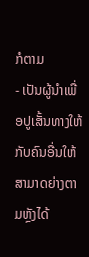ກໍຕາມ
- ເປັນຜູ້ນຳເພື່ອປູເສັ້ນທາງໃຫ້ກັບຄົນອື່ນໃຫ້ສາມາດຍ່າງຕາມຫຼັງໄດ້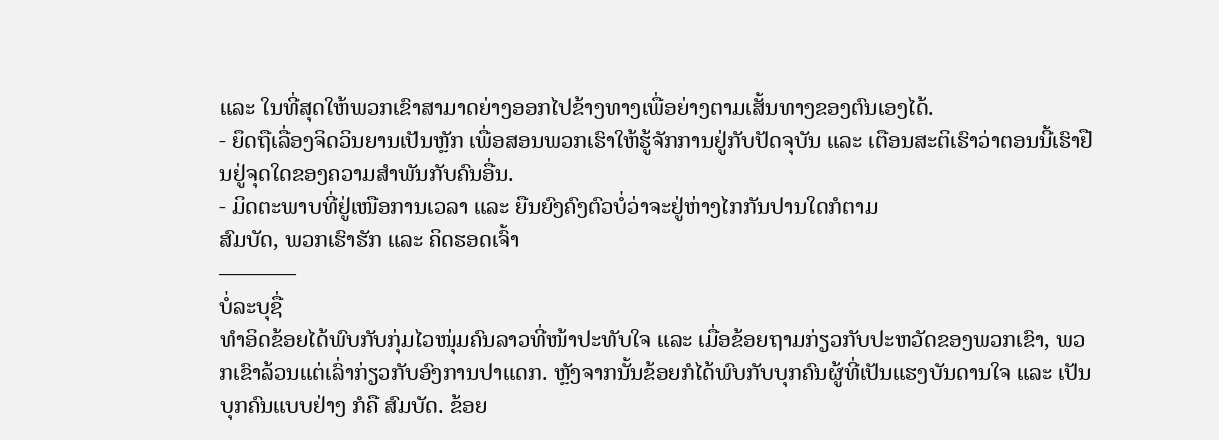ແລະ ໃນທີ່ສຸດໃຫ້ພວກເຂົາສາມາດຍ່າງອອກໄປຂ້າງທາງເພື່ອຍ່າງຕາມເສັ້ນທາງຂອງຕົນເອງໄດ້.
- ຍຶດຖືເລື່ອງຈິດວິນຍານເປັນຫຼັກ ເພື່ອສອນພວກເຮົາໃຫ້ຮູ້ຈັກການຢູ່ກັບປັດຈຸບັນ ແລະ ເຕືອນສະຕິເຮົາວ່າຕອນນີ້ເຮົາຢືນຢູ່ຈຸດໃດຂອງຄວາມສຳພັນກັບຄົນອື່ນ.
- ມິດຕະພາບທີ່ຢູ່ເໜືອການເວລາ ແລະ ຍືນຍົງຄົງຕົວບໍ່ວ່າຈະຢູ່ຫ່າງໄກກັນປານໃດກໍຕາມ
ສົມບັດ, ພວກເຮົາຮັກ ແລະ ຄິດຮອດເຈົ້າ
———–
ບໍ່ລະບຸຊື່
ທຳອິດຂ້ອຍໄດ້ພົບກັບກຸ່ມໄວໜຸ່ມຄົນລາວທີ່ໜ້າປະທັບໃຈ ແລະ ເມື່ອຂ້ອຍຖາມກ່ຽວກັບປະຫວັດຂອງພວກເຂົາ, ພວກເຂົາລ້ວນແຕ່ເລົ່າກ່ຽວກັບອົງການປາແດກ. ຫຼັງຈາກນັ້ນຂ້ອຍກໍໄດ້ພົບກັບບຸກຄົນຜູ້ທີ່ເປັນແຮງບັນດານໃຈ ແລະ ເປັນບຸກຄົນແບບຢ່າງ ກໍຄື ສົມບັດ. ຂ້ອຍ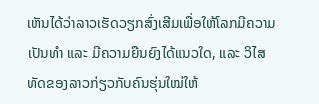ເຫັນໄດ້ວ່າລາວເຮັດວຽກສົ່ງເສີມເພື່ອໃຫ້ໂລກມີຄວາມເປັນທຳ ແລະ ມີຄວາມຍືນຍົງໄດ້ແນວໃດ, ແລະ ວິໄສທັດຂອງລາວກ່ຽວກັບຄົນຮຸ່ນໃໝ່ໃຫ້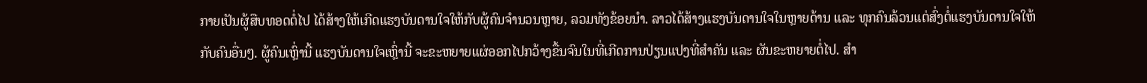ກາຍເປັນຜູ້ສືບທອດຕໍ່ໄປ ໄດ້ສ້າງໃຫ້ເກີດແຮງບັນດານໃຈໃຫ້ກັບຜູ້ຄົນຈຳນວນຫຼາຍ, ລວມທັງຂ້ອຍນຳ. ລາວໄດ້ສ້າງແຮງບັນດານໃຈໃນຫຼາຍດ້ານ ແລະ ທຸກຄົນລ້ວນແຕ່ສົ່ງຕໍ່ແຮງບັນດານໃຈໃຫ້ກັບຄົນອື່ນໆ. ຜູ້ຄົນເຫຼົ່ານີ້ ແຮງບັນດານໃຈເຫຼົ່ານີ້ ຈະຂະຫຍາຍແຜ່ອອກໄປກວ້າງຂື້ນຈົນໃນທີ່ເກີດການປ່ຽນແປງທີ່ສຳຄັນ ແລະ ຜັນຂະຫຍາຍຕໍ່ໄປ. ສຳ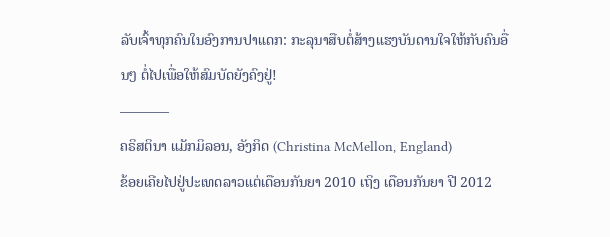ລັບເຈົ້າທຸກຄົນໃນອົງການປາແດກ: ກະລຸນາສືບຕໍ່ສ້າງແຮງບັນດານໃຈໃຫ້ກັບຄົນອື່ນໆ ຕໍ່ໄປເພື່ອໃຫ້ສົມບັດຍັງຄົງຢູ່!
———–
ຄຣິສຕິນາ ແມັກມິລອນ, ອັງກິດ (Christina McMellon, England)
ຂ້ອຍເຄີຍໄປຢູ່ປະເທດລາວແຕ່ເດືອນກັນຍາ 2010 ເຖິງ ເດືອນກັນຍາ ປີ 2012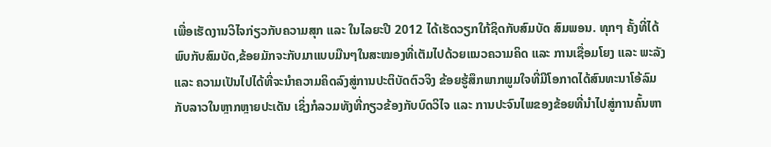ເພື່ອເຮັດງານວິໄຈກ່ຽວກັບຄວາມສຸກ ແລະ ໃນໄລຍະປີ 2012 ໄດ້ເຮັດວຽກໃກ້ຊິດກັບສົມບັດ ສົມພອນ. ທຸກໆ ຄັ້ງທີ່ໄດ້ພົບກັບສົມບັດ,ຂ້ອຍມັກຈະກັບມາແບບມືນໆໃນສະໝອງທີ່ເຕັມໄປດ້ວຍແນວຄວາມຄິດ ແລະ ການເຊື່ອມໂຍງ ແລະ ພະລັງ ແລະ ຄວາມເປັນໄປໄດ້ທີ່ຈະນຳຄວາມຄິດລົງສູ່ການປະຕິບັດຕົວຈິງ ຂ້ອຍຮູ້ສຶກພາກພູມໃຈທີ່ມີໂອກາດໄດ້ສົນທະນາໂອ້ລົມກັບລາວໃນຫຼາກຫຼາຍປະເດັນ ເຊິ່ງກໍລວມທັງທີ່ກຽວຂ້ອງກັບບົດວິໄຈ ແລະ ການປະຈົນໄພຂອງຂ້ອຍທີ່ນຳໄປສູ່ການຄົ້ນຫາ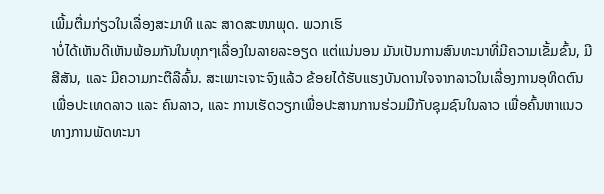ເພີ້ມຕື່ມກ່ຽວໃນເລື່ອງສະມາທິ ແລະ ສາດສະໜາພຸດ. ພວກເຮົ
າບໍ່ໄດ້ເຫັນດີເຫັນພ້ອມກັນໃນທຸກໆເລື່ອງໃນລາຍລະອຽດ ແຕ່ແນ່ນອນ ມັນເປັນການສົນທະນາທີ່ມີຄວາມເຂັ້ມຂົ້ນ, ມີສີສັນ, ແລະ ມີຄວາມກະຕືລືລົ້ນ. ສະເພາະເຈາະຈົງແລ້ວ ຂ້ອຍໄດ້ຮັບແຮງບັນດານໃຈຈາກລາວໃນເລື່ອງການອຸທິດຕົນເພື່ອປະເທດລາວ ແລະ ຄົນລາວ, ແລະ ການເຮັດວຽກເພື່ອປະສານການຮ່ວມມືກັບຊຸມຊົນໃນລາວ ເພື່ອຄົ້ນຫາແນວທາງການພັດທະນາ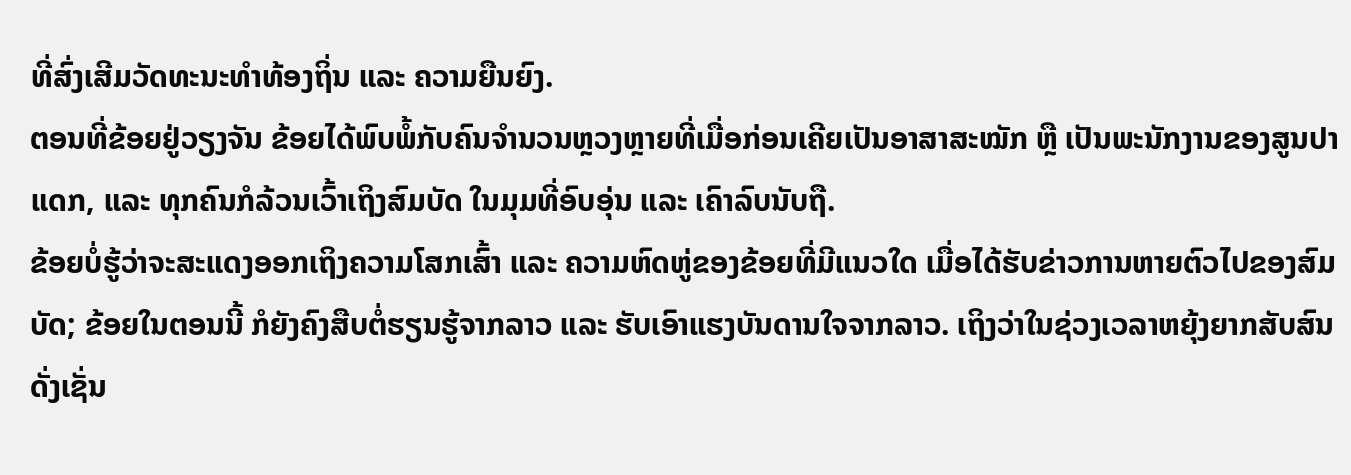ທີ່ສົ່ງເສີມວັດທະນະທຳທ້ອງຖິ່ນ ແລະ ຄວາມຍືນຍົງ.
ຕອນທີ່ຂ້ອຍຢູ່ວຽງຈັນ ຂ້ອຍໄດ້ພົບພໍ້ກັບຄົນຈຳນວນຫຼວງຫຼາຍທີ່ເມື່ອກ່ອນເຄີຍເປັນອາສາສະໝັກ ຫຼື ເປັນພະນັກງານຂອງສູນປາແດກ, ແລະ ທຸກຄົນກໍລ້ວນເວົ້າເຖິງສົມບັດ ໃນມຸມທີ່ອົບອຸ່ນ ແລະ ເຄົາລົບນັບຖື.
ຂ້ອຍບໍ່ຮູ້ວ່າຈະສະແດງອອກເຖິງຄວາມໂສກເສົ້າ ແລະ ຄວາມຫົດຫູ່ຂອງຂ້ອຍທີ່ມີແນວໃດ ເມື່ອໄດ້ຮັບຂ່າວການຫາຍຕົວໄປຂອງສົມບັດ; ຂ້ອຍໃນຕອນນີ້ ກໍຍັງຄົງສືບຕໍ່ຮຽນຮູ້ຈາກລາວ ແລະ ຮັບເອົາແຮງບັນດານໃຈຈາກລາວ. ເຖິງວ່າໃນຊ່ວງເວລາຫຍຸ້ງຍາກສັບສົນດັ່ງເຊັ່ນ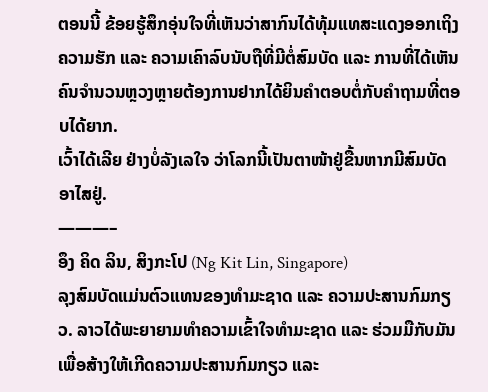ຕອນນີ້ ຂ້ອຍຮູ້ສຶກອຸ່ນໃຈທີ່ເຫັນວ່າສາກົນໄດ້ທຸ້ມແທສະແດງອອກເຖິງຄວາມຮັກ ແລະ ຄວາມເຄົາລົບນັບຖືທີ່ມີຕໍ່ສົມບັດ ແລະ ການທີ່ໄດ້ເຫັນຄົນຈຳນວນຫຼວງຫຼາຍຕ້ອງການຢາກໄດ້ຍິນຄຳຕອບຕໍ່ກັບຄຳຖາມທີ່ຕອບໄດ້ຍາກ.
ເວົ້າໄດ້ເລີຍ ຢ່າງບໍ່ລັງເລໃຈ ວ່າໂລກນີ້ເປັນຕາໜ້າຢູ່ຂື້ນຫາກມີສົມບັດອາໄສຢູ່.
———–
ອຶງ ຄິດ ລິນ, ສິງກະໂປ (Ng Kit Lin, Singapore)
ລຸງສົມບັດແມ່ນຕົວແທນຂອງທຳມະຊາດ ແລະ ຄວາມປະສານກົມກຽວ. ລາວໄດ້ພະຍາຍາມທຳຄວາມເຂົ້າໃຈທຳມະຊາດ ແລະ ຮ່ວມມືກັບມັນເພື່ອສ້າງໃຫ້ເກີດຄວາມປະສານກົມກຽວ ແລະ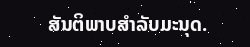ສັນຕິພາບສຳລັບມະນຸດ.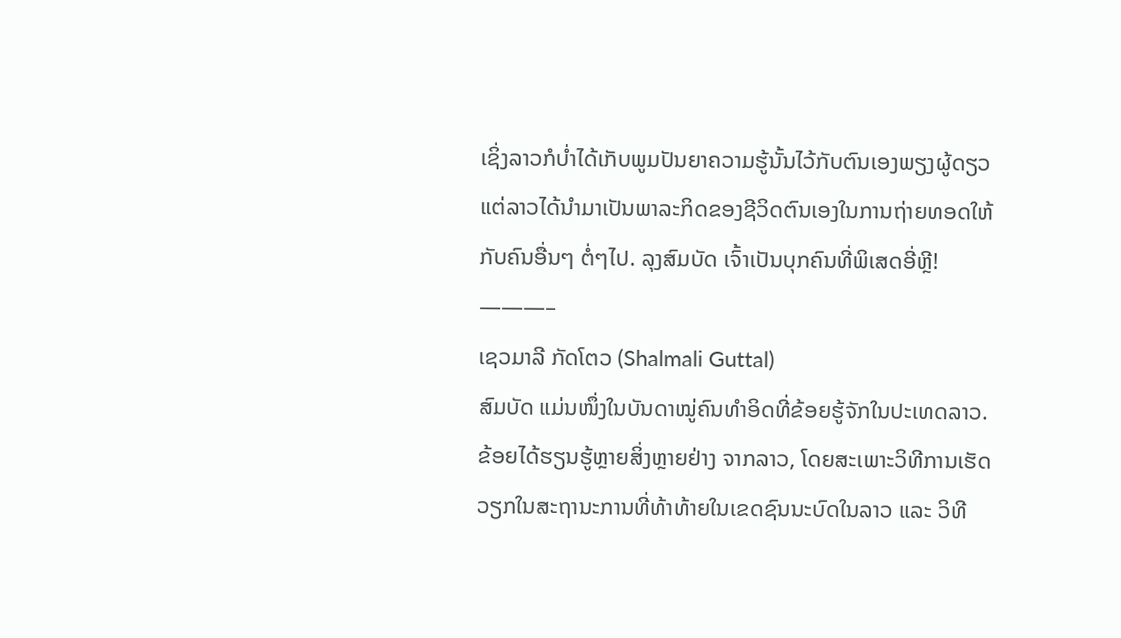ເຊິ່ງລາວກໍບ່ຳໄດ້ເກັບພູມປັນຍາຄວາມຮູ້ນັ້ນໄວ້ກັບຕົນເອງພຽງຜູ້ດຽວ ແຕ່ລາວໄດ້ນຳມາເປັນພາລະກິດຂອງຊີວິດຕົນເອງໃນການຖ່າຍທອດໃຫ້ກັບຄົນອື່ນໆ ຕໍ່ໆໄປ. ລຸງສົມບັດ ເຈົ້າເປັນບຸກຄົນທີ່ພິເສດອີ່ຫຼີ!
———–
ເຊວມາລີ ກັດໂຕວ (Shalmali Guttal)
ສົມບັດ ແມ່ນໜຶ່ງໃນບັນດາໝູ່ຄົນທຳອິດທີ່ຂ້ອຍຮູ້ຈັກໃນປະເທດລາວ. ຂ້ອຍໄດ້ຮຽນຮູ້ຫຼາຍສິ່ງຫຼາຍຢ່າງ ຈາກລາວ, ໂດຍສະເພາະວິທີການເຮັດວຽກໃນສະຖານະການທີ່ທ້າທ້າຍໃນເຂດຊົນນະບົດໃນລາວ ແລະ ວິທີ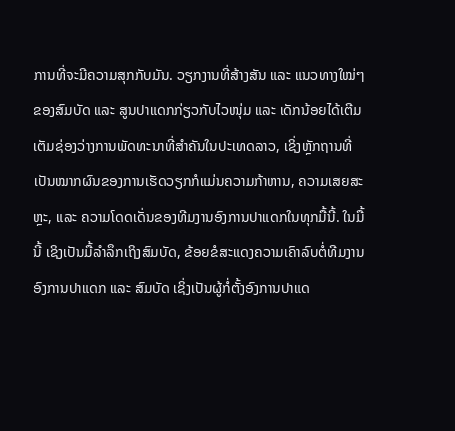ການທີ່ຈະມີຄວາມສຸກກັບມັນ. ວຽກງານທີ່ສ້າງສັນ ແລະ ແນວທາງໃໝ່ໆ ຂອງສົມບັດ ແລະ ສູນປາແດກກ່ຽວກັບໄວໜຸ່ມ ແລະ ເດັກນ້ອຍໄດ້ເຕີມເຕັມຊ່ອງວ່າງການພັດທະນາທີ່ສຳຄັນໃນປະເທດລາວ, ເຊິ່ງຫຼັກຖານທີ່ເປັນໝາກຜົນຂອງການເຮັດວຽກກໍແມ່ນຄວາມກ້າຫານ, ຄວາມເສຍສະຫຼະ, ແລະ ຄວາມໂດດເດັ່ນຂອງທີມງານອົງການປາແດກໃນທຸກມື້ນີ້. ໃນມື້ນີ້ ເຊິງເປັນມື້ລຳລຶກເຖິງສົມບັດ, ຂ້ອຍຂໍສະແດງຄວາມເຄົາລົບຕໍ່ທີມງານອົງການປາແດກ ແລະ ສົມບັດ ເຊິ່ງເປັນຜູ້ກໍ່ຕັ້ງອົງການປາແດ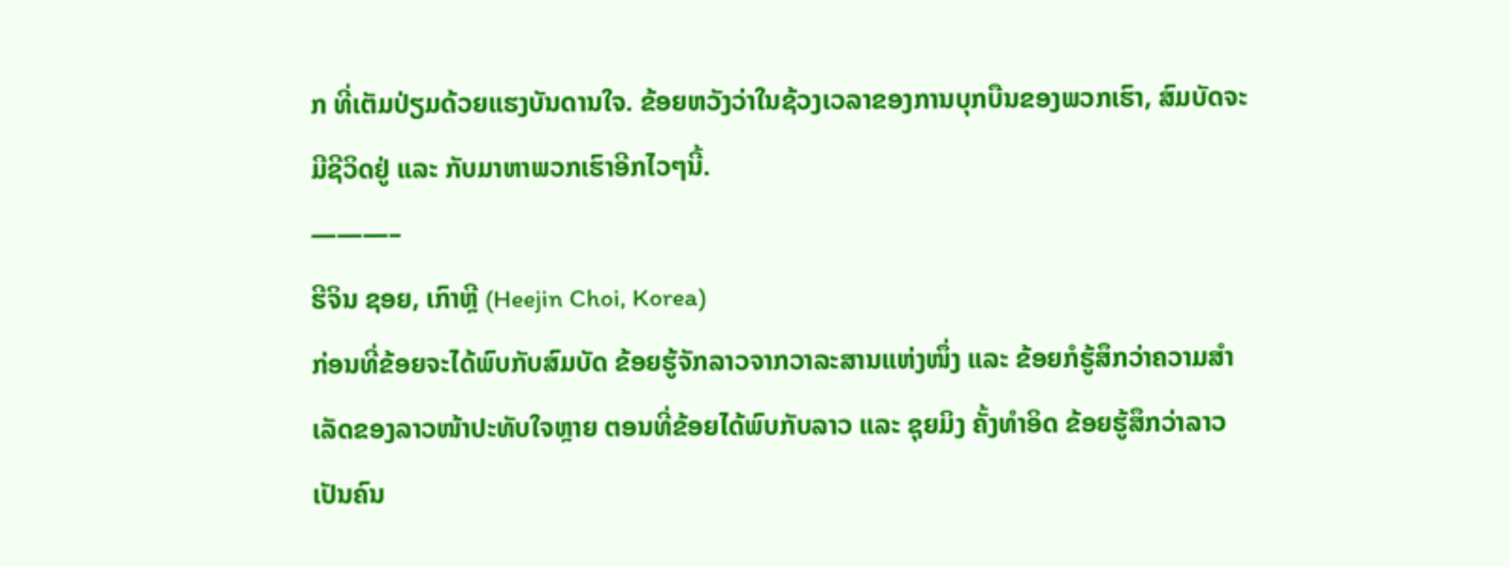ກ ທີ່ເຕັມປ່ຽມດ້ວຍແຮງບັນດານໃຈ. ຂ້ອຍຫວັງວ່າໃນຊ້ວງເວລາຂອງການບຸກບືນຂອງພວກເຮົາ, ສົມບັດຈະມີຊີວິດຢູ່ ແລະ ກັບມາຫາພວກເຮົາອີກໄວໆນີ້.
———–
ຮີຈິນ ຊອຍ, ເກົາຫຼີ (Heejin Choi, Korea)
ກ່ອນທີ່ຂ້ອຍຈະໄດ້ພົບກັບສົມບັດ ຂ້ອຍຮູ້ຈັກລາວຈາກວາລະສານແຫ່ງໜຶ່ງ ແລະ ຂ້ອຍກໍຮູ້ສຶກວ່າຄວາມສຳເລັດຂອງລາວໜ້າປະທັບໃຈຫຼາຍ ຕອນທີ່ຂ້ອຍໄດ້ພົບກັບລາວ ແລະ ຊຸຍມິງ ຄັ້ງທຳອິດ ຂ້ອຍຮູ້ສຶກວ່າລາວເປັນຄົນ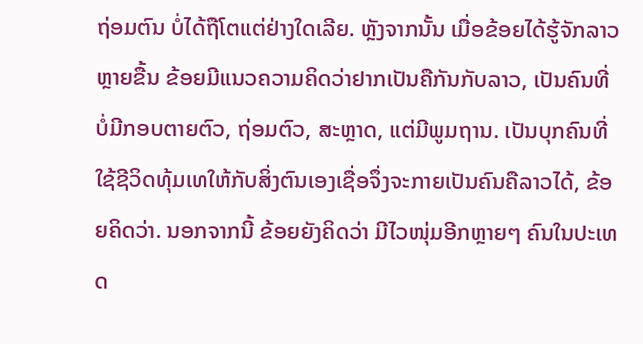ຖ່ອມຕົນ ບໍ່ໄດ້ຖືໂຕແຕ່ຢ່າງໃດເລີຍ. ຫຼັງຈາກນັ້ນ ເມື່ອຂ້ອຍໄດ້ຮູ້ຈັກລາວຫຼາຍຂື້ນ ຂ້ອຍມີແນວຄວາມຄິດວ່າຢາກເປັນຄືກັນກັບລາວ, ເປັນຄົນທີ່ບໍ່ມີກອບຕາຍຕົວ, ຖ່ອມຕົວ, ສະຫຼາດ, ແຕ່ມີພູມຖານ. ເປັນບຸກຄົນທີ່ໃຊ້ຊີວິດທຸ້ມເທໃຫ້ກັບສິ່ງຕົນເອງເຊື່ອຈຶ່ງຈະກາຍເປັນຄົນຄືລາວໄດ້, ຂ້ອຍຄິດວ່າ. ນອກຈາກນີ້ ຂ້ອຍຍັງຄິດວ່າ ມີໄວໜຸ່ມອີກຫຼາຍໆ ຄົນໃນປະເທດ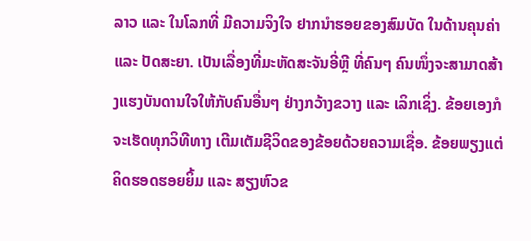ລາວ ແລະ ໃນໂລກທີ່ ມີຄວາມຈິງໃຈ ຢາກນຳຮອຍຂອງສົມບັດ ໃນດ້ານຄຸນຄ່າ ແລະ ປັດສະຍາ. ເປັນເລື່ອງທີ່ມະຫັດສະຈັນອີ່ຫຼີ ທີ່ຄົນໆ ຄົນໜຶ່ງຈະສາມາດສ້າງແຮງບັນດານໃຈໃຫ້ກັບຄົນອື່ນໆ ຢ່າງກວ້າງຂວາງ ແລະ ເລິກເຊິ່ງ. ຂ້ອຍເອງກໍຈະເຮັດທຸກວິທີທາງ ເຕີມເຕັມຊີວິດຂອງຂ້ອຍດ້ວຍຄວາມເຊື່ອ. ຂ້ອຍພຽງແຕ່ຄິດຮອດຮອຍຍິ້ມ ແລະ ສຽງຫົວຂ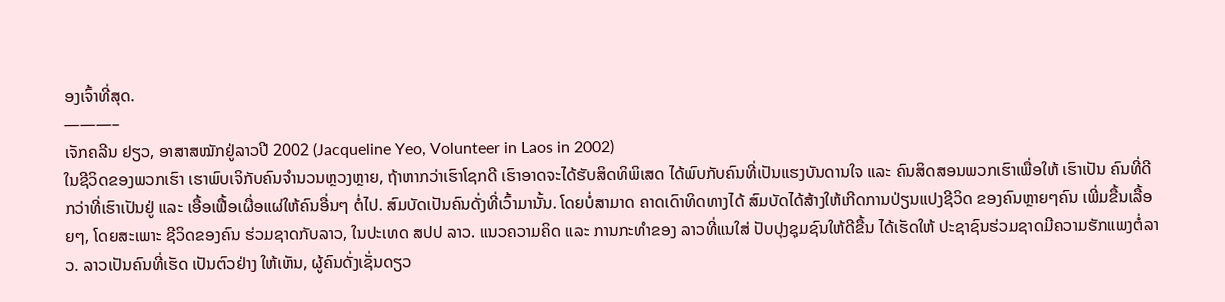ອງເຈົ້າທີ່ສຸດ.
———–
ເຈັກຄລີນ ຢຽວ, ອາສາສໝັກຢູ່ລາວປີ 2002 (Jacqueline Yeo, Volunteer in Laos in 2002)
ໃນຊີວິດຂອງພວກເຮົາ ເຮາພົບເຈິກັບຄົນຈຳນວນຫຼວງຫຼາຍ, ຖ້າຫາກວ່າເຮົາໂຊກດີ ເຮົາອາດຈະໄດ້ຮັບສິດທິພິເສດ ໄດ້ພົບກັບຄົນທີ່ເປັນແຮງບັນດານໃຈ ແລະ ຄົນສິດສອນພວກເຮົາເພື່ອໃຫ້ ເຮົາເປັນ ຄົນທີ່ດີກວ່າທີ່ເຮົາເປັນຢູ່ ແລະ ເອື້ອເຟື້ອເຜື່ອແຜ່ໃຫ້ຄົນອື່ນໆ ຕໍ່ໄປ. ສົມບັດເປັນຄົນດັ່ງທີ່ເວົ້າມານັ້ນ. ໂດຍບໍ່ສາມາດ ຄາດເດົາທິດທາງໄດ້ ສົມບັດໄດ້ສ້າງໃຫ້ເກີດການປ່ຽນແປງຊີວິດ ຂອງຄົນຫຼາຍໆຄົນ ເພີ່ມຂື້ນເລື້ອຍໆ, ໂດຍສະເພາະ ຊີວິດຂອງຄົນ ຮ່ວມຊາດກັບລາວ, ໃນປະເທດ ສປປ ລາວ. ແນວຄວາມຄິດ ແລະ ການກະທຳຂອງ ລາວທີ່ແນໃສ່ ປັບປຸງຊຸມຊົນໃຫ້ດີຂື້ນ ໄດ້ເຮັດໃຫ້ ປະຊາຊົນຮ່ວມຊາດມີຄວາມຮັກແພງຕໍ່ລາວ. ລາວເປັນຄົນທີ່ເຮັດ ເປັນຕົວຢ່າງ ໃຫ້ເຫັນ, ຜູ້ຄົນດັ່ງເຊັ່ນດຽວ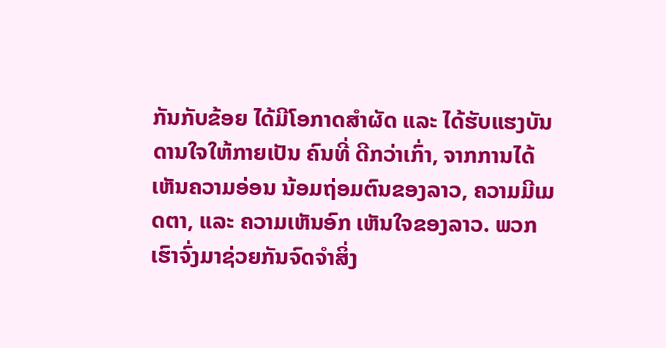ກັນກັບຂ້ອຍ ໄດ້ມີໂອກາດສຳຜັດ ແລະ ໄດ້ຮັບແຮງບັນດານໃຈໃຫ້ກາຍເປັນ ຄົນທີ່ ດີກວ່າເກົ່າ, ຈາກການໄດ້ເຫັນຄວາມອ່ອນ ນ້ອມຖ່ອມຕົນຂອງລາວ, ຄວາມມີເມດຕາ, ແລະ ຄວາມເຫັນອົກ ເຫັນໃຈຂອງລາວ. ພວກເຮົາຈົ່ງມາຊ່ວຍກັນຈົດຈຳສິ່ງ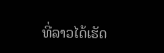ທີ່ລາວໄດ້ເຮັດ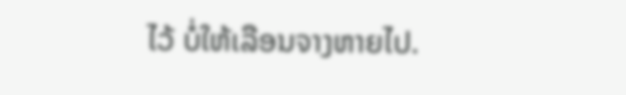ໄວ້ ບໍ່ໃຫ້ເລືອນຈາງຫາຍໄປ.